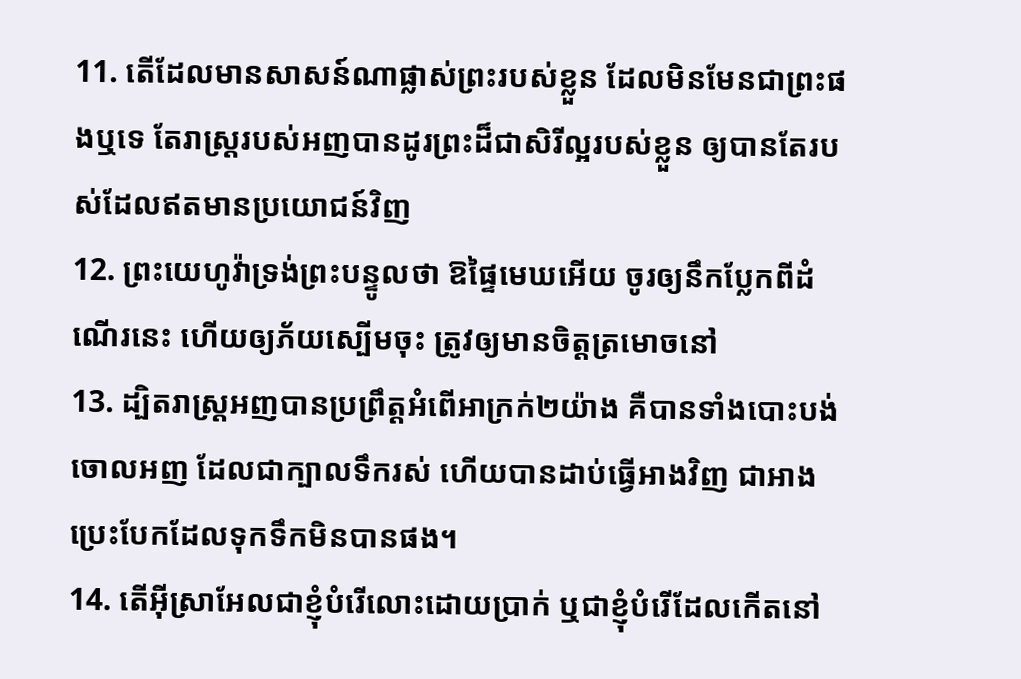11. តើដែលមានសាសន៍ណាផ្លាស់ព្រះរបស់ខ្លួន ដែលមិនមែនជាព្រះផងឬទេ តែរាស្ត្ររបស់អញបានដូរព្រះដ៏ជាសិរីល្អរបស់ខ្លួន ឲ្យបានតែរបស់ដែលឥតមានប្រយោជន៍វិញ
12. ព្រះយេហូវ៉ាទ្រង់ព្រះបន្ទូលថា ឱផ្ទៃមេឃអើយ ចូរឲ្យនឹកប្លែកពីដំណើរនេះ ហើយឲ្យភ័យស្បើមចុះ ត្រូវឲ្យមានចិត្តត្រមោចនៅ
13. ដ្បិតរាស្ត្រអញបានប្រព្រឹត្តអំពើអាក្រក់២យ៉ាង គឺបានទាំងបោះបង់ចោលអញ ដែលជាក្បាលទឹករស់ ហើយបានដាប់ធ្វើអាងវិញ ជាអាងប្រេះបែកដែលទុកទឹកមិនបានផង។
14. តើអ៊ីស្រាអែលជាខ្ញុំបំរើលោះដោយប្រាក់ ឬជាខ្ញុំបំរើដែលកើតនៅ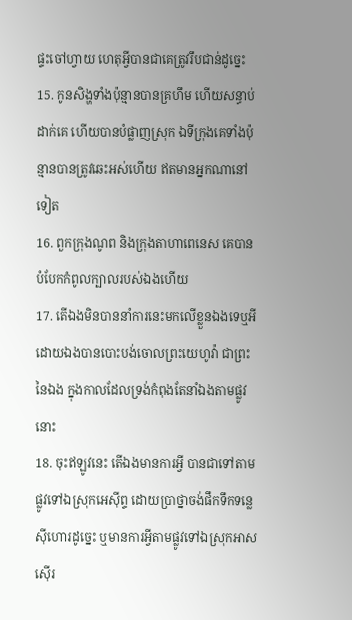ផ្ទះចៅហ្វាយ ហេតុអ្វីបានជាគេត្រូវរឹបជាន់ដូច្នេះ
15. កូនសិង្ហទាំងប៉ុន្មានបានគ្រហឹម ហើយសន្ធាប់ដាក់គេ ហើយបានបំផ្លាញស្រុក ឯទីក្រុងគេទាំងប៉ុន្មានបានត្រូវឆេះអស់ហើយ ឥតមានអ្នកណានៅទៀត
16. ពួកក្រុងណូព និងក្រុងតាហាពេនេស គេបានបំបែកកំពូលក្បាលរបស់ឯងហើយ
17. តើឯងមិនបាននាំការនេះមកលើខ្លួនឯងទេឬអី ដោយឯងបានបោះបង់ចោលព្រះយេហូវ៉ា ជាព្រះនៃឯង ក្នុងកាលដែលទ្រង់កំពុងតែនាំឯងតាមផ្លូវនោះ
18. ចុះឥឡូវនេះ តើឯងមានការអ្វី បានជាទៅតាមផ្លូវទៅឯស្រុកអេស៊ីព្ទ ដោយប្រាថ្នាចង់ផឹកទឹកទន្លេស៊ីហោរដូច្នេះ ឬមានការអ្វីតាមផ្លូវទៅឯស្រុកអាសស៊ើរ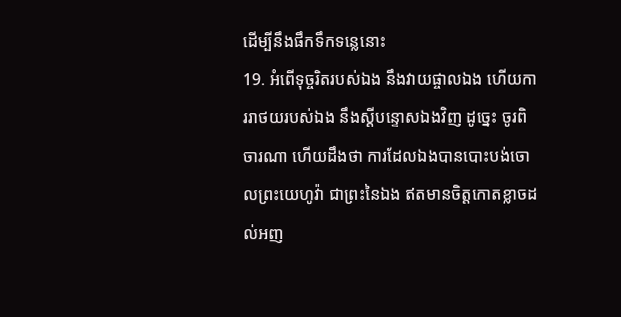ដើម្បីនឹងផឹកទឹកទន្លេនោះ
19. អំពើទុច្ចរិតរបស់ឯង នឹងវាយផ្ចាលឯង ហើយការរាថយរបស់ឯង នឹងស្តីបន្ទោសឯងវិញ ដូច្នេះ ចូរពិចារណា ហើយដឹងថា ការដែលឯងបានបោះបង់ចោលព្រះយេហូវ៉ា ជាព្រះនៃឯង ឥតមានចិត្តកោតខ្លាចដល់អញ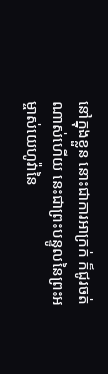នៅក្នុងខ្លួន នោះជាការអាក្រក់ ក៏ជូរចត់ណាស់ហើយ នេះជាព្រះបន្ទូលនៃព្រះអម្ចាស់យេហូវ៉ានៃ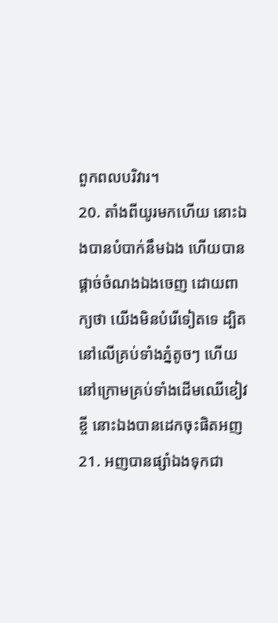ពួកពលបរិវារ។
20. តាំងពីយូរមកហើយ នោះឯងបានបំបាក់នឹមឯង ហើយបានផ្តាច់ចំណងឯងចេញ ដោយពាក្យថា យើងមិនបំរើទៀតទេ ដ្បិតនៅលើគ្រប់ទាំងភ្នំតូចៗ ហើយនៅក្រោមគ្រប់ទាំងដើមឈើខៀវខ្ចី នោះឯងបានដេកចុះផិតអញ
21. អញបានផ្សាំឯងទុកជា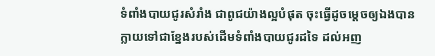ទំពាំងបាយជូរសំរាំង ជាពូជយ៉ាងល្អបំផុត ចុះធ្វើដូចម្តេចឲ្យឯងបានក្លាយទៅជាខ្នែងរបស់ដើមទំពាំងបាយជូរដទៃ ដល់អញ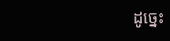ដូច្នេះ